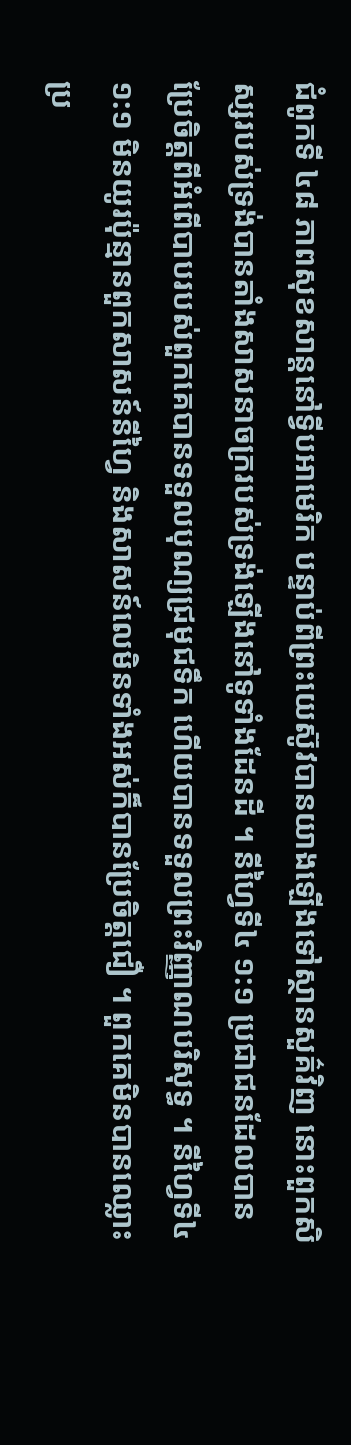ជំពូកទី ៤៨ ភាពសុខសាន្តនៅទ្វីបអាមេរិក បន្ទាប់ពីព្រះយេស៊ូវបានយាងឡើងទៅស្ថានសួគ៌វិញ នោះពួកសិស្សរបស់ទ្រង់បានតាំងសាសនាចក្ររបស់ទ្រង់ឡើងនៅទូទាំងដែនដី ។ នីហ្វៃទី៤ ១:១ ប្រជាជនដែលបានប្រែចិត្តពីអំពើបាបរបស់ពួកគេបានទទួលបុណ្យជ្រមុជទឹក ហើយបានទទួលព្រះវិញ្ញាណបរិសុទ្ធ ។ នីហ្វៃទី៤ ១:១ មិនយូរប៉ុន្មានពួកសាសន៍នីហ្វៃ និងសាសន៍លេមិនទាំងអស់ក៏បានប្រែចិត្តជឿ ។ ពួកគេមិនបានឈ្លោះប្រ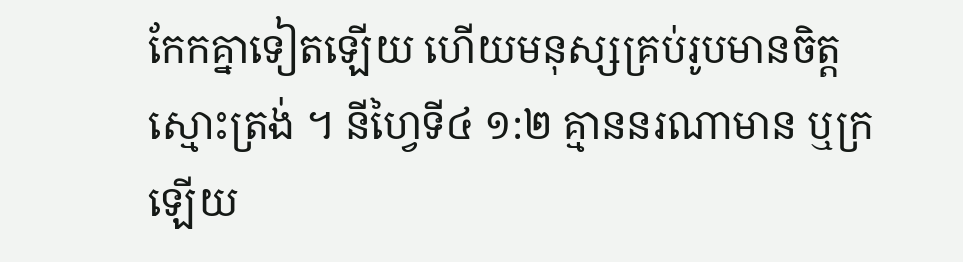កែកគ្នាទៀតឡើយ ហើយមនុស្សគ្រប់រូបមានចិត្តស្មោះត្រង់ ។ នីហ្វៃទី៤ ១:២ គ្មាននរណាមាន ឬក្រឡើយ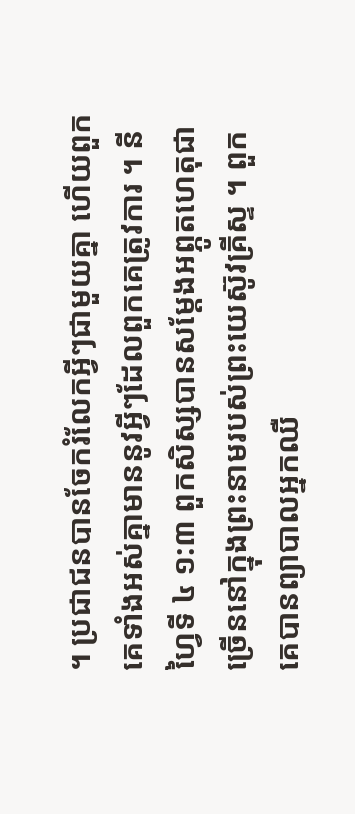។ ប្រជាជនបានចែករំលែកអ្វីៗជាមួយគ្នា ហើយពួកគេទាំងអស់គ្នាមាននូវអ្វីៗដែលពួកគេត្រូវការ ។ នីហ្វៃទី ៤ ១:៣ ពួកសិស្សបានសម្តែងអព្ភូតហេតុជាច្រើននៅក្នុងព្រះនាមរបស់ព្រះយេស៊ូវគ្រីស្ទ ។ ពួកគេបានព្យាបាលអ្នកឈឺ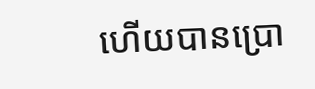ហើយបានប្រោ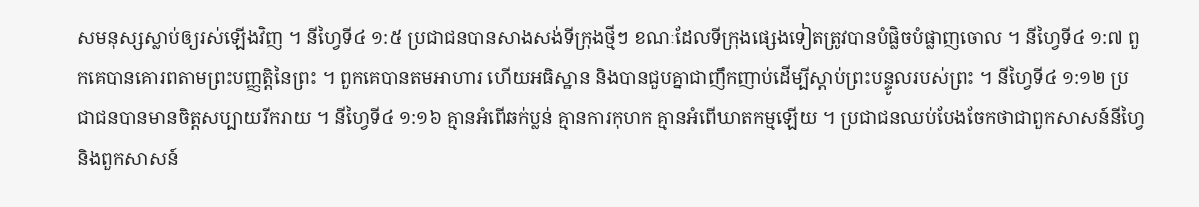សមនុស្សស្លាប់ឲ្យរស់ឡើងវិញ ។ នីហ្វៃទី៤ ១:៥ ប្រជាជនបានសាងសង់ទីក្រុងថ្មីៗ ខណៈដែលទីក្រុងផ្សេងទៀតត្រូវបានបំផ្លិចបំផ្លាញចោល ។ នីហ្វៃទី៤ ១:៧ ពួកគេបានគោរពតាមព្រះបញ្ញត្តិនៃព្រះ ។ ពួកគេបានតមអាហារ ហើយអធិស្ឋាន និងបានជួបគ្នាជាញឹកញាប់ដើម្បីស្តាប់ព្រះបន្ទូលរបស់ព្រះ ។ នីហ្វៃទី៤ ១:១២ ប្រជាជនបានមានចិត្តសប្បាយរីករាយ ។ នីហ្វៃទី៤ ១:១៦ គ្មានអំពើឆក់ប្លន់ គ្មានការកុហក គ្មានអំពើឃាតកម្មឡើយ ។ ប្រជាជនឈប់បែងចែកថាជាពួកសាសន៍នីហ្វៃ និងពួកសាសន៍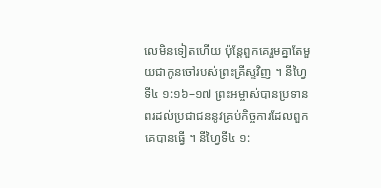លេមិនទៀតហើយ ប៉ុន្តែពួកគេរួមគ្នាតែមួយជាកូនចៅរបស់ព្រះគ្រីស្ទវិញ ។ នីហ្វៃទី៤ ១:១៦–១៧ ព្រះអម្ចាស់បានប្រទានពរដល់ប្រជាជននូវគ្រប់កិច្ចការដែលពួកគេបានធ្វើ ។ នីហ្វៃទី៤ ១: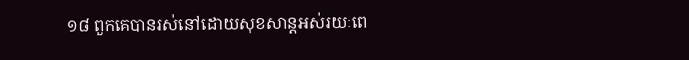១៨ ពួកគេបានរស់នៅដោយសុខសាន្តអស់រយៈពេ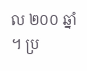ល ២០០ ឆ្នាំ ។ ប្រ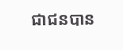ជាជនបាន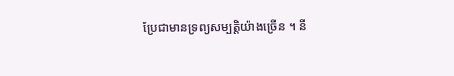ប្រែជាមានទ្រព្យសម្បត្តិយ៉ាងច្រើន ។ នី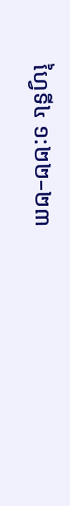ហ្វៃទី៤ ១:២២–២៣